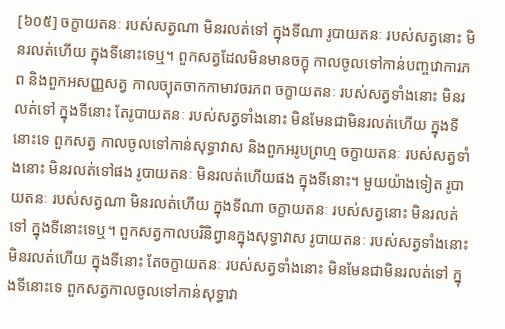[៦០៥] ចក្ខាយតនៈ របស់សត្វណា មិនរលត់ទៅ ក្នុងទីណា រូបាយតនៈ របស់សត្វនោះ មិនរលត់ហើយ ក្នុងទីនោះទេឬ។ ពួកសត្វដែលមិនមានចក្ខុ កាលចូលទៅកាន់បញ្ចវោការភព និងពួកអសញ្ញសត្វ កាលច្យុតចាកកាមាវចរភព ចក្ខាយតនៈ របស់សត្វទាំងនោះ មិនរលត់ទៅ ក្នុងទីនោះ តែរូបាយតនៈ របស់សត្វទាំងនោះ មិនមែនជាមិនរលត់ហើយ ក្នុងទីនោះទេ ពួកសត្វ កាលចូលទៅកាន់សុទ្ធាវាស និងពួកអរូបព្រហ្ម ចក្ខាយតនៈ របស់សត្វទាំងនោះ មិនរលត់ទៅផង រូបាយតនៈ មិនរលត់ហើយផង ក្នុងទីនោះ។ មួយយ៉ាងទៀត រូបាយតនៈ របស់សត្វណា មិនរលត់ហើយ ក្នុងទីណា ចក្ខាយតនៈ របស់សត្វនោះ មិនរលត់ទៅ ក្នុងទីនោះទេឬ។ ពួកសត្វកាលបរិនិព្វានក្នុងសុទ្ធាវាស រូបាយតនៈ របស់សត្វទាំងនោះ មិនរលត់ហើយ ក្នុងទីនោះ តែចក្ខាយតនៈ របស់សត្វទាំងនោះ មិនមែនជាមិនរលត់ទៅ ក្នុងទីនោះទេ ពួកសត្វកាលចូលទៅកាន់សុទ្ធាវា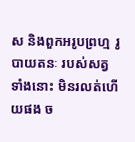ស និងពួកអរូបព្រហ្ម រូបាយតនៈ របស់សត្វទាំងនោះ មិនរលត់ហើយផង ច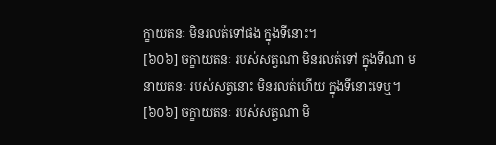ក្ខាយតនៈ មិនរលត់ទៅផង ក្នុងទីនោះ។
[៦០៦] ចក្ខាយតនៈ របស់សត្វណា មិនរលត់ទៅ ក្នុងទីណា មនាយតនៈ របស់សត្វនោះ មិនរលត់ហើយ ក្នុងទីនោះទេឬ។
[៦០៦] ចក្ខាយតនៈ របស់សត្វណា មិ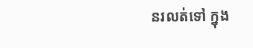នរលត់ទៅ ក្នុង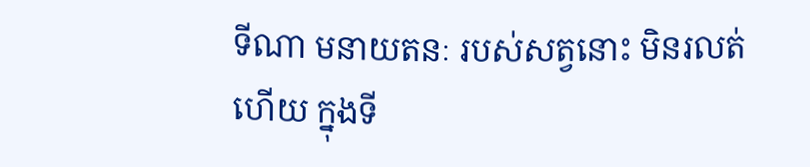ទីណា មនាយតនៈ របស់សត្វនោះ មិនរលត់ហើយ ក្នុងទី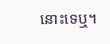នោះទេឬ។